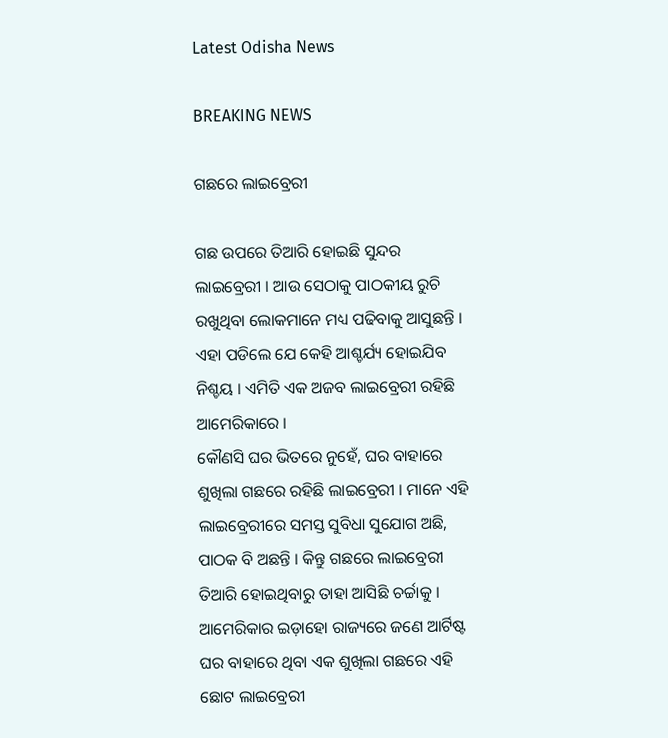Latest Odisha News

BREAKING NEWS

ଗଛରେ ଲାଇବ୍ରେରୀ

ଗଛ ଉପରେ ତିଆରି ହୋଇଛି ସୁନ୍ଦର ଲାଇବ୍ରେରୀ । ଆଉ ସେଠାକୁ ପାଠକୀୟ ରୁଚି ରଖୁଥିବା ଲୋକମାନେ ମଧ୍ୟ ପଢିବାକୁ ଆସୁଛନ୍ତି । ଏହା ପଡିଲେ ଯେ କେହି ଆଶ୍ଚର୍ଯ୍ୟ ହୋଇଯିବ ନିଶ୍ଚୟ । ଏମିତି ଏକ ଅଜବ ଲାଇବ୍ରେରୀ ରହିଛି ଆମେରିକାରେ ।
କୌଣସି ଘର ଭିତରେ ନୁହେଁ, ଘର ବାହାରେ ଶୁଖିଲା ଗଛରେ ରହିଛି ଲାଇବ୍ରେରୀ । ମାନେ ଏହି ଲାଇବ୍ରେରୀରେ ସମସ୍ତ ସୁବିଧା ସୁଯୋଗ ଅଛି, ପାଠକ ବି ଅଛନ୍ତି । କିନ୍ତୁ ଗଛରେ ଲାଇବ୍ରେରୀ ତିଆରି ହୋଇଥିବାରୁ ତାହା ଆସିଛି ଚର୍ଚ୍ଚାକୁ । ଆମେରିକାର ଇଡ଼ାହୋ ରାଜ୍ୟରେ ଜଣେ ଆର୍ଟିଷ୍ଟ ଘର ବାହାରେ ଥିବା ଏକ ଶୁଖିଲା ଗଛରେ ଏହି ଛୋଟ ଲାଇବ୍ରେରୀ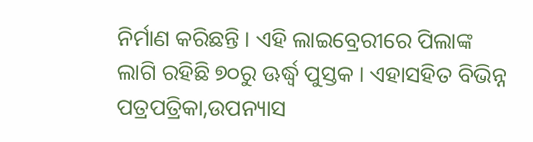ନିର୍ମାଣ କରିଛନ୍ତି । ଏହି ଲାଇବ୍ରେରୀରେ ପିଲାଙ୍କ ଲାଗି ରହିଛି ୭୦ରୁ ଊର୍ଦ୍ଧ୍ୱ ପୁସ୍ତକ । ଏହାସହିତ ବିଭିନ୍ନ ପତ୍ରପତ୍ରିକା,ଉପନ୍ୟାସ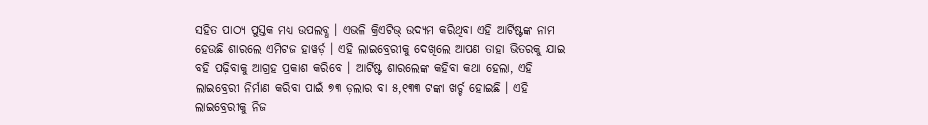ସହିତ ପାଠ୍ୟ ପୁସ୍ତକ ମଧ୍ୟ ଉପଲବ୍ଧ । ଏଭଳି କ୍ରିଏଟିଭ୍ ଉଦ୍ୟମ କରିଥିବା ଏହି ଆର୍ଟିଷ୍ଟଙ୍କ ନାମ ହେଉଛି ଶାରଲେ ଏମିଟଜ ହାୱର୍ଡ଼ । ଏହି ଲାଇବ୍ରେରୀକୁ ଦେଖିଲେ ଆପଣ ତାହା ଭିତରକୁ ଯାଇ ବହି ପଢ଼ିବାକୁ ଆଗ୍ରହ ପ୍ରକାଶ କରିବେ । ଆର୍ଟିଷ୍ଟ ଶାରଲେଙ୍କ କହିବା କଥା ହେଲା, ଏହି ଲାଇବ୍ରେରୀ ନିର୍ମାଣ କରିବା ପାଇଁ ୭୩ ଡ଼ଲାର ବା ୫,୧୩୩ ଟଙ୍କା ଖର୍ଚ୍ଚ ହୋଇଛି । ଏହି ଲାଇବ୍ରେରୀକୁ ନିଜ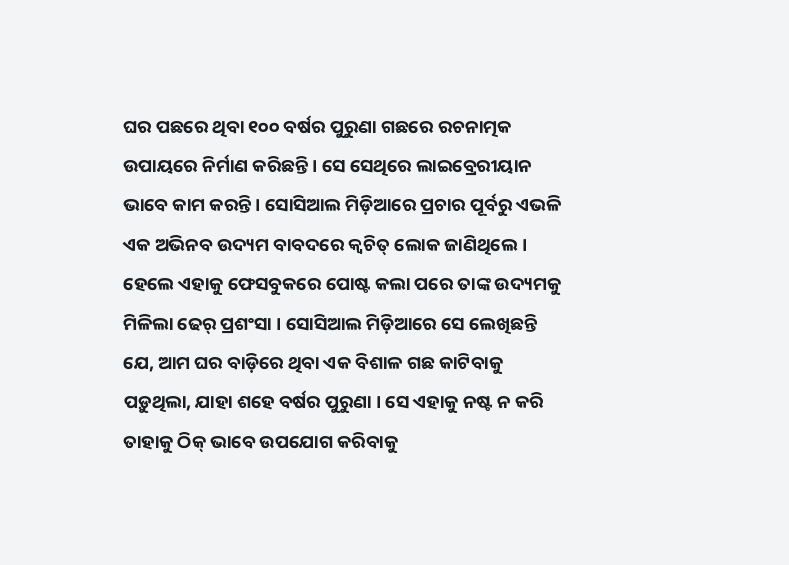ଘର ପଛରେ ଥିବା ୧୦୦ ବର୍ଷର ପୁରୁଣା ଗଛରେ ରଚନାତ୍ମକ ଉପାୟରେ ନିର୍ମାଣ କରିଛନ୍ତି । ସେ ସେଥିରେ ଲାଇବ୍ରେରୀୟାନ ଭାବେ କାମ କରନ୍ତି । ସୋସିଆଲ ମିଡ଼ିଆରେ ପ୍ରଚାର ପୂର୍ବରୁ ଏଭଳି ଏକ ଅଭିନବ ଉଦ୍ୟମ ବାବଦରେ କ୍ୱଚିତ୍ ଲୋକ ଜାଣିଥିଲେ । ହେଲେ ଏହାକୁ ଫେସବୁକରେ ପୋଷ୍ଟ କଲା ପରେ ତାଙ୍କ ଉଦ୍ୟମକୁ ମିଳିଲା ଢେର୍ ପ୍ରଶଂସା । ସୋସିଆଲ ମିଡ଼ିଆରେ ସେ ଲେଖିଛନ୍ତି ଯେ, ଆମ ଘର ବାଡ଼ିରେ ଥିବା ଏକ ବିଶାଳ ଗଛ କାଟିବାକୁ ପଡ଼ୁଥିଲା, ଯାହା ଶହେ ବର୍ଷର ପୁରୁଣା । ସେ ଏହାକୁ ନଷ୍ଟ ନ କରି ତାହାକୁ ଠିକ୍ ଭାବେ ଉପଯୋଗ କରିବାକୁ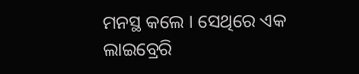ମନସ୍ଥ କଲେ । ସେଥିରେ ଏକ ଲାଇବ୍ରେରି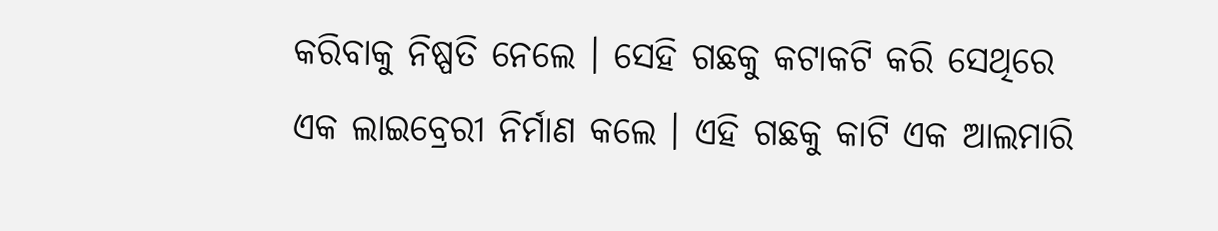କରିବାକୁ ନିଷ୍ପତି ନେଲେ । ସେହି ଗଛକୁ କଟାକଟି କରି ସେଥିରେ ଏକ ଲାଇବ୍ରେରୀ ନିର୍ମାଣ କଲେ । ଏହି ଗଛକୁ କାଟି ଏକ ଆଲମାରି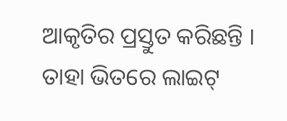ଆକୃତିର ପ୍ରସ୍ତୁତ କରିଛନ୍ତି । ତାହା ଭିତରେ ଲାଇଟ୍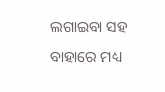ଲଗାଇବା ସହ ବାହାରେ ମଧ୍ୟ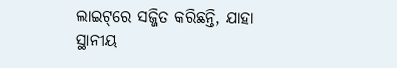ଲାଇଟ୍‌ରେ ସଜ୍ଜିତ କରିଛନ୍ତି, ଯାହା ସ୍ଥାନୀୟ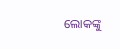ଲୋକଙ୍କୁ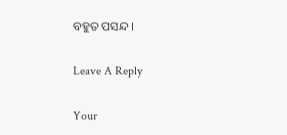ବହୁତ ପସନ୍ଦ ।

Leave A Reply

Your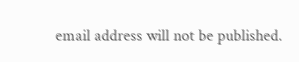email address will not be published.